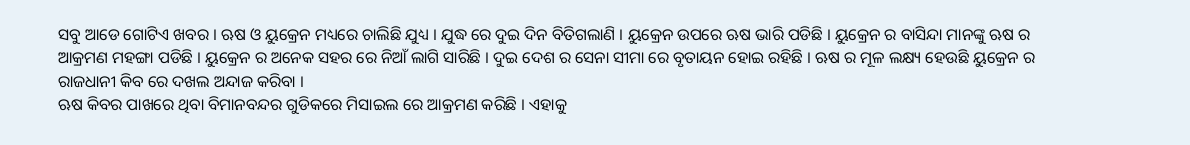ସବୁ ଆଡେ ଗୋଟିଏ ଖବର । ଋଷ ଓ ୟୁକ୍ରେନ ମଧ୍ୟରେ ଚାଲିଛି ଯୁଧ୍ୟ । ଯୁଦ୍ଧ ରେ ଦୁଇ ଦିନ ବିତିଗଲାଣି । ୟୁକ୍ରେନ ଉପରେ ଋଷ ଭାରି ପଡିଛି । ୟୁକ୍ରେନ ର ବାସିନ୍ଦା ମାନଙ୍କୁ ଋଷ ର ଆକ୍ରମଣ ମହଙ୍ଗା ପଡିଛି । ୟୁକ୍ରେନ ର ଅନେକ ସହର ରେ ନିଆଁ ଲାଗି ସାରିଛି । ଦୁଇ ଦେଶ ର ସେନା ସୀମା ରେ ବୃତାୟନ ହୋଇ ରହିଛି । ଋଷ ର ମୂଳ ଲକ୍ଷ୍ୟ ହେଉଛି ୟୁକ୍ରେନ ର ରାଜଧାନୀ କିବ ରେ ଦଖଲ ଅନ୍ଦାଜ କରିବା ।
ଋଷ କିବର ପାଖରେ ଥିବା ବିମାନବନ୍ଦର ଗୁଡିକରେ ମିସାଇଲ ରେ ଆକ୍ରମଣ କରିଛି । ଏହାକୁ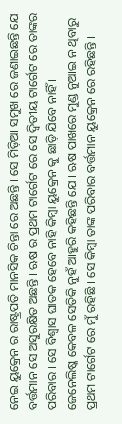ନେଇ ୟୁକ୍ରେନ ର ରାଷ୍ଟ୍ରପତି ମାନସିକ ଚିନ୍ତା ରେ ଅଛନ୍ତି । ସେ ମିଡ଼ିଆ ସମୁଖ ରେ ଜଣାଇଛନ୍ତି ଯେ ବର୍ତ୍ତମାନ ସେ ଅସୁରକ୍ଷିତ ଅଛନ୍ତି । ଋଷ ର ପ୍ରଥମ ଟାର୍ଗେଟ ରେ ସେ ଦ୍ଵିତୀୟ ଟାର୍ଗେଟ ରେ ତାଙ୍କର ପରିବାର । ସେ ବିଶ୍ୱାସ ଘାତକ ହେବେ ନାହି କିମ୍ବା ୟୁକ୍ରେନ କୁ ଛାଡ଼ି ଯିବେ ନାହିଁ ।
ଜେନେଲିଷ୍କ କେବଳ ସେତିକି ନୁହଁ ଆହୁରି କହିଛନ୍ତି ଯେ । ଋଷ ପାଖରେ ମୁଣ୍ଡ ନୁଆଇ ନ ଥିବାରୁ ପ୍ରଥମ ଟାର୍ଗେଟ ରେ ମୁଁ ରହିଛି । ସେ କିମ୍ବା ତାଙ୍କ ପରିବାର ବର୍ତ୍ତମାନ ୟୁକ୍ରେନ ରେ ରହିଛନ୍ତି ।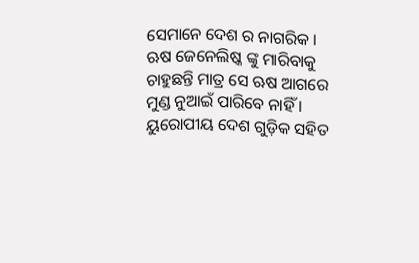ସେମାନେ ଦେଶ ର ନାଗରିକ । ଋଷ ଜେନେଲିଷ୍କ ଙ୍କୁ ମାରିବାକୁ ଚାହୁଛନ୍ତି ମାତ୍ର ସେ ଋଷ ଆଗରେ ମୁଣ୍ଡ ନୁଆଇଁ ପାରିବେ ନାହିଁ । ୟୁରୋପୀୟ ଦେଶ ଗୁଡ଼ିକ ସହିତ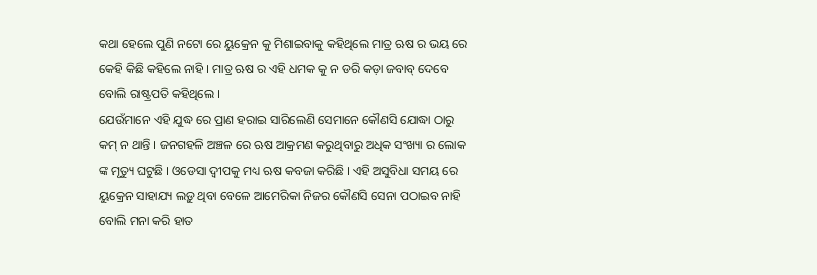କଥା ହେଲେ ପୁଣି ନଟୋ ରେ ୟୁକ୍ରେନ କୁ ମିଶାଇବାକୁ କହିଥିଲେ ମାତ୍ର ଋଷ ର ଭୟ ରେ କେହି କିଛି କହିଲେ ନାହି । ମାତ୍ର ଋଷ ର ଏହି ଧମକ କୁ ନ ଡରି କଡ଼ା ଜବାବ୍ ଦେବେ ବୋଲି ରାଷ୍ଟ୍ରପତି କହିଥିଲେ ।
ଯେଉଁମାନେ ଏହି ଯୁଦ୍ଧ ରେ ପ୍ରାଣ ହରାଇ ସାରିଲେଣି ସେମାନେ କୌଣସି ଯୋଦ୍ଧା ଠାରୁ କମ୍ ନ ଥାନ୍ତି । ଜନଗହଳି ଅଞ୍ଚଳ ରେ ଋଷ ଆକ୍ରମଣ କରୁଥିବାରୁ ଅଧିକ ସଂଖ୍ୟା ର ଲୋକ ଙ୍କ ମୃତ୍ୟୁ ଘଟୁଛି । ଓଡେସା ଦ୍ୱୀପକୁ ମଧ୍ୟ ଋଷ କବଜା କରିଛି । ଏହି ଅସୁବିଧା ସମୟ ରେ ୟୁକ୍ରେନ ସାହାଯ୍ୟ ଲଡ଼ୁ ଥିବା ବେଳେ ଆମେରିକା ନିଜର କୌଣସି ସେନା ପଠାଇବ ନାହି ବୋଲି ମନା କରି ହାତ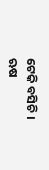ଟେକି ବସିଚି । ଋଷ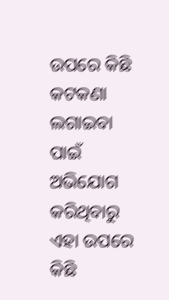ଉପରେ କିଛି କଟକଣା ଲଗାଇବା ପାଇଁ ଅଭିଯୋଗ କରିଥିବାରୁ ଏହା ଉପରେ କିଛି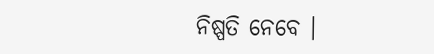ନିଷ୍ପତି ନେବେ ।